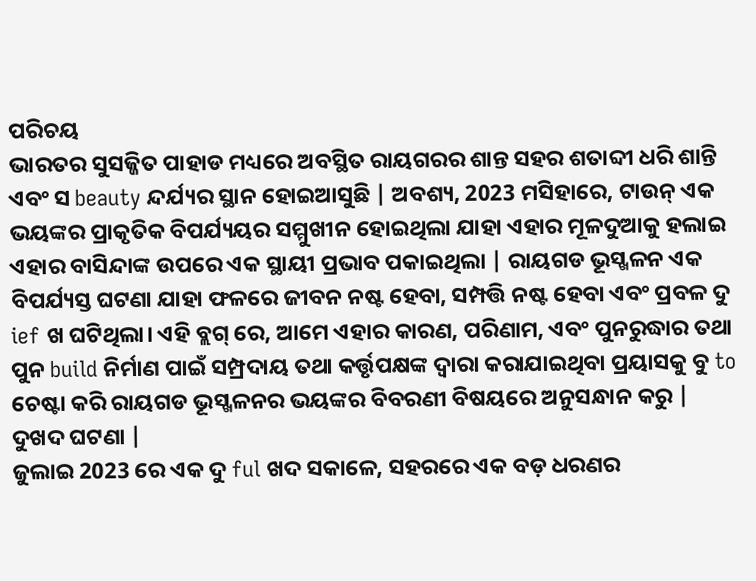ପରିଚୟ
ଭାରତର ସୁସଜ୍ଜିତ ପାହାଡ ମଧ୍ୟରେ ଅବସ୍ଥିତ ରାୟଗରର ଶାନ୍ତ ସହର ଶତାବ୍ଦୀ ଧରି ଶାନ୍ତି ଏବଂ ସ beauty ନ୍ଦର୍ଯ୍ୟର ସ୍ଥାନ ହୋଇଆସୁଛି | ଅବଶ୍ୟ, 2023 ମସିହାରେ, ଟାଉନ୍ ଏକ ଭୟଙ୍କର ପ୍ରାକୃତିକ ବିପର୍ଯ୍ୟୟର ସମ୍ମୁଖୀନ ହୋଇଥିଲା ଯାହା ଏହାର ମୂଳଦୁଆକୁ ହଲାଇ ଏହାର ବାସିନ୍ଦାଙ୍କ ଉପରେ ଏକ ସ୍ଥାୟୀ ପ୍ରଭାବ ପକାଇଥିଲା | ରାୟଗଡ ଭୂସ୍ଖଳନ ଏକ ବିପର୍ଯ୍ୟସ୍ତ ଘଟଣା ଯାହା ଫଳରେ ଜୀବନ ନଷ୍ଟ ହେବା, ସମ୍ପତ୍ତି ନଷ୍ଟ ହେବା ଏବଂ ପ୍ରବଳ ଦୁ ief ଖ ଘଟିଥିଲା। ଏହି ବ୍ଲଗ୍ ରେ, ଆମେ ଏହାର କାରଣ, ପରିଣାମ, ଏବଂ ପୁନରୁଦ୍ଧାର ତଥା ପୁନ build ନିର୍ମାଣ ପାଇଁ ସମ୍ପ୍ରଦାୟ ତଥା କର୍ତ୍ତୃପକ୍ଷଙ୍କ ଦ୍ୱାରା କରାଯାଇଥିବା ପ୍ରୟାସକୁ ବୁ to ଚେଷ୍ଟା କରି ରାୟଗଡ ଭୂସ୍ଖଳନର ଭୟଙ୍କର ବିବରଣୀ ବିଷୟରେ ଅନୁସନ୍ଧାନ କରୁ |
ଦୁଖଦ ଘଟଣା |
ଜୁଲାଇ 2023 ରେ ଏକ ଦୁ ful ଖଦ ସକାଳେ, ସହରରେ ଏକ ବଡ଼ ଧରଣର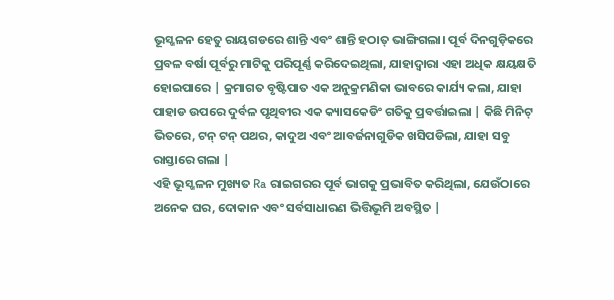ଭୂସ୍ଖଳନ ହେତୁ ରାୟଗଡରେ ଶାନ୍ତି ଏବଂ ଶାନ୍ତି ହଠାତ୍ ଭାଙ୍ଗିଗଲା। ପୂର୍ବ ଦିନଗୁଡ଼ିକରେ ପ୍ରବଳ ବର୍ଷା ପୂର୍ବରୁ ମାଟିକୁ ପରିପୂର୍ଣ୍ଣ କରିଦେଇଥିଲା, ଯାହାଦ୍ୱାରା ଏହା ଅଧିକ କ୍ଷୟକ୍ଷତି ହୋଇପାରେ | କ୍ରମାଗତ ବୃଷ୍ଟିପାତ ଏକ ଅନୁକ୍ରମଣିକା ଭାବରେ କାର୍ଯ୍ୟ କଲା, ଯାହା ପାହାଡ ଉପରେ ଦୁର୍ବଳ ପୃଥିବୀର ଏକ କ୍ୟାସକେଡିଂ ଗତିକୁ ପ୍ରବର୍ତ୍ତାଇଲା | କିଛି ମିନିଟ୍ ଭିତରେ, ଟନ୍ ଟନ୍ ପଥର, କାଦୁଅ ଏବଂ ଆବର୍ଜନାଗୁଡିକ ଖସିପଡିଲା, ଯାହା ସବୁ ରାସ୍ତାରେ ଗଲା |
ଏହି ଭୂସ୍ଖଳନ ମୁଖ୍ୟତ Ra ରାଇଗରର ପୂର୍ବ ଭାଗକୁ ପ୍ରଭାବିତ କରିଥିଲା, ଯେଉଁଠାରେ ଅନେକ ଘର, ଦୋକାନ ଏବଂ ସର୍ବସାଧାରଣ ଭିତ୍ତିଭୂମି ଅବସ୍ଥିତ |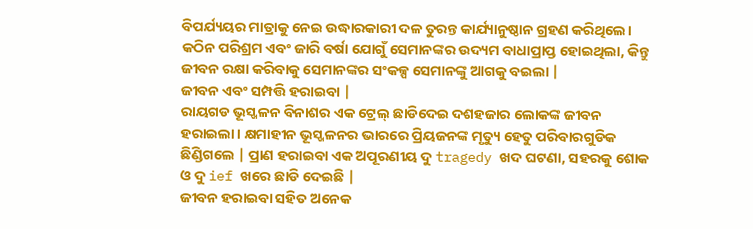ବିପର୍ଯ୍ୟୟର ମାତ୍ରାକୁ ନେଇ ଉଦ୍ଧାରକାରୀ ଦଳ ତୁରନ୍ତ କାର୍ଯ୍ୟାନୁଷ୍ଠାନ ଗ୍ରହଣ କରିଥିଲେ। କଠିନ ପରିଶ୍ରମ ଏବଂ ଜାରି ବର୍ଷା ଯୋଗୁଁ ସେମାନଙ୍କର ଉଦ୍ୟମ ବାଧାପ୍ରାପ୍ତ ହୋଇଥିଲା, କିନ୍ତୁ ଜୀବନ ରକ୍ଷା କରିବାକୁ ସେମାନଙ୍କର ସଂକଳ୍ପ ସେମାନଙ୍କୁ ଆଗକୁ ବଇଲା |
ଜୀବନ ଏବଂ ସମ୍ପତ୍ତି ହରାଇବା |
ରାୟଗଡ ଭୂସ୍ଖଳନ ବିନାଶର ଏକ ଟ୍ରେଲ୍ ଛାଡିଦେଇ ଦଶହଜାର ଲୋକଙ୍କ ଜୀବନ ହରାଇଲା। କ୍ଷମାହୀନ ଭୂସ୍ଖଳନର ଭାରରେ ପ୍ରିୟଜନଙ୍କ ମୃତ୍ୟୁ ହେତୁ ପରିବାରଗୁଡିକ ଛିଣ୍ଡିଗଲେ | ପ୍ରାଣ ହରାଇବା ଏକ ଅପୂରଣୀୟ ଦୁ tragedy ଖଦ ଘଟଣା, ସହରକୁ ଶୋକ ଓ ଦୁ ief ଖରେ ଛାଡି ଦେଇଛି |
ଜୀବନ ହରାଇବା ସହିତ ଅନେକ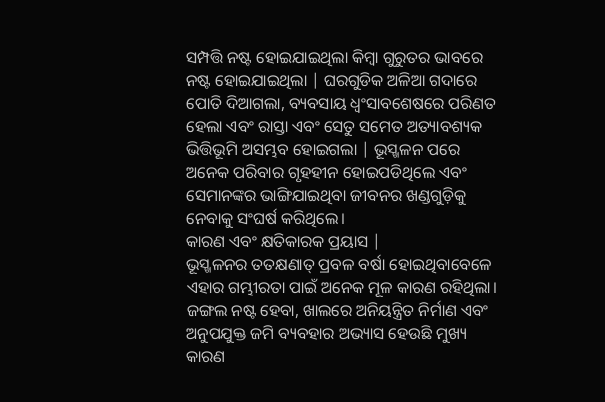ସମ୍ପତ୍ତି ନଷ୍ଟ ହୋଇଯାଇଥିଲା କିମ୍ବା ଗୁରୁତର ଭାବରେ ନଷ୍ଟ ହୋଇଯାଇଥିଲା | ଘରଗୁଡିକ ଅଳିଆ ଗଦାରେ ପୋତି ଦିଆଗଲା, ବ୍ୟବସାୟ ଧ୍ୱଂସାବଶେଷରେ ପରିଣତ ହେଲା ଏବଂ ରାସ୍ତା ଏବଂ ସେତୁ ସମେତ ଅତ୍ୟାବଶ୍ୟକ ଭିତ୍ତିଭୂମି ଅସମ୍ଭବ ହୋଇଗଲା | ଭୂସ୍ଖଳନ ପରେ ଅନେକ ପରିବାର ଗୃହହୀନ ହୋଇପଡିଥିଲେ ଏବଂ ସେମାନଙ୍କର ଭାଙ୍ଗିଯାଇଥିବା ଜୀବନର ଖଣ୍ଡଗୁଡ଼ିକୁ ନେବାକୁ ସଂଘର୍ଷ କରିଥିଲେ।
କାରଣ ଏବଂ କ୍ଷତିକାରକ ପ୍ରୟାସ |
ଭୂସ୍ଖଳନର ତତକ୍ଷଣାତ୍ ପ୍ରବଳ ବର୍ଷା ହୋଇଥିବାବେଳେ ଏହାର ଗମ୍ଭୀରତା ପାଇଁ ଅନେକ ମୂଳ କାରଣ ରହିଥିଲା। ଜଙ୍ଗଲ ନଷ୍ଟ ହେବା, ଖାଲରେ ଅନିୟନ୍ତ୍ରିତ ନିର୍ମାଣ ଏବଂ ଅନୁପଯୁକ୍ତ ଜମି ବ୍ୟବହାର ଅଭ୍ୟାସ ହେଉଛି ମୁଖ୍ୟ କାରଣ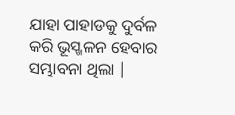ଯାହା ପାହାଡକୁ ଦୁର୍ବଳ କରି ଭୂସ୍ଖଳନ ହେବାର ସମ୍ଭାବନା ଥିଲା |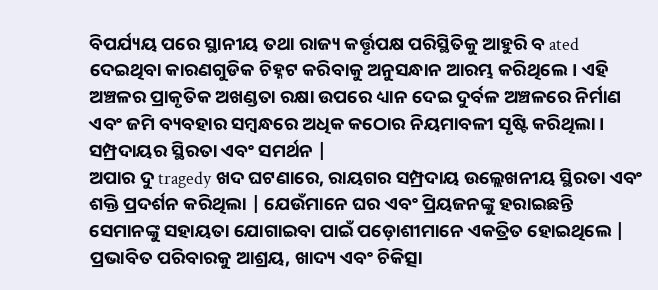ବିପର୍ଯ୍ୟୟ ପରେ ସ୍ଥାନୀୟ ତଥା ରାଜ୍ୟ କର୍ତ୍ତୃପକ୍ଷ ପରିସ୍ଥିତିକୁ ଆହୁରି ବ ated ଦେଇଥିବା କାରଣଗୁଡିକ ଚିହ୍ନଟ କରିବାକୁ ଅନୁସନ୍ଧାନ ଆରମ୍ଭ କରିଥିଲେ। ଏହି ଅଞ୍ଚଳର ପ୍ରାକୃତିକ ଅଖଣ୍ଡତା ରକ୍ଷା ଉପରେ ଧ୍ୟାନ ଦେଇ ଦୁର୍ବଳ ଅଞ୍ଚଳରେ ନିର୍ମାଣ ଏବଂ ଜମି ବ୍ୟବହାର ସମ୍ବନ୍ଧରେ ଅଧିକ କଠୋର ନିୟମାବଳୀ ସୃଷ୍ଟି କରିଥିଲା।
ସମ୍ପ୍ରଦାୟର ସ୍ଥିରତା ଏବଂ ସମର୍ଥନ |
ଅପାର ଦୁ tragedy ଖଦ ଘଟଣାରେ, ରାୟଗର ସମ୍ପ୍ରଦାୟ ଉଲ୍ଲେଖନୀୟ ସ୍ଥିରତା ଏବଂ ଶକ୍ତି ପ୍ରଦର୍ଶନ କରିଥିଲା | ଯେଉଁମାନେ ଘର ଏବଂ ପ୍ରିୟଜନଙ୍କୁ ହରାଇଛନ୍ତି ସେମାନଙ୍କୁ ସହାୟତା ଯୋଗାଇବା ପାଇଁ ପଡ଼ୋଶୀମାନେ ଏକତ୍ରିତ ହୋଇଥିଲେ | ପ୍ରଭାବିତ ପରିବାରକୁ ଆଶ୍ରୟ, ଖାଦ୍ୟ ଏବଂ ଚିକିତ୍ସା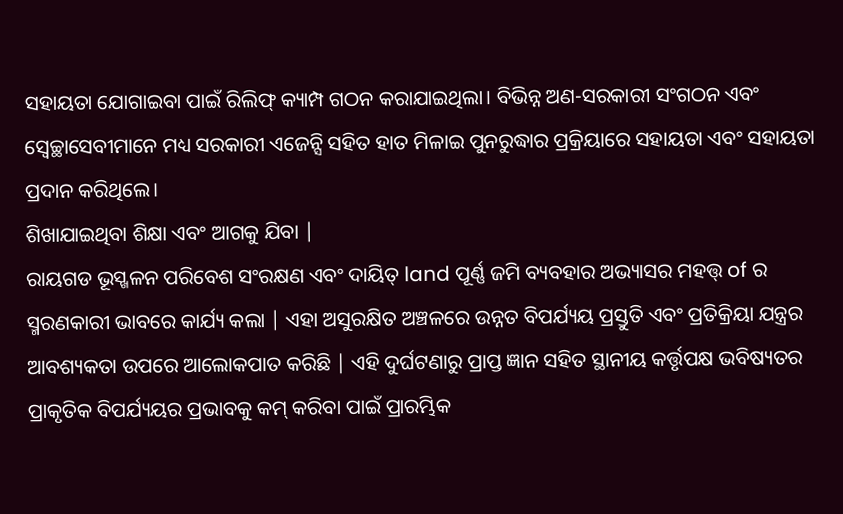ସହାୟତା ଯୋଗାଇବା ପାଇଁ ରିଲିଫ୍ କ୍ୟାମ୍ପ ଗଠନ କରାଯାଇଥିଲା। ବିଭିନ୍ନ ଅଣ-ସରକାରୀ ସଂଗଠନ ଏବଂ ସ୍ବେଚ୍ଛାସେବୀମାନେ ମଧ୍ୟ ସରକାରୀ ଏଜେନ୍ସି ସହିତ ହାତ ମିଳାଇ ପୁନରୁଦ୍ଧାର ପ୍ରକ୍ରିୟାରେ ସହାୟତା ଏବଂ ସହାୟତା ପ୍ରଦାନ କରିଥିଲେ।
ଶିଖାଯାଇଥିବା ଶିକ୍ଷା ଏବଂ ଆଗକୁ ଯିବା |
ରାୟଗଡ ଭୂସ୍ଖଳନ ପରିବେଶ ସଂରକ୍ଷଣ ଏବଂ ଦାୟିତ୍ land ପୂର୍ଣ୍ଣ ଜମି ବ୍ୟବହାର ଅଭ୍ୟାସର ମହତ୍ତ୍ of ର ସ୍ମରଣକାରୀ ଭାବରେ କାର୍ଯ୍ୟ କଲା | ଏହା ଅସୁରକ୍ଷିତ ଅଞ୍ଚଳରେ ଉନ୍ନତ ବିପର୍ଯ୍ୟୟ ପ୍ରସ୍ତୁତି ଏବଂ ପ୍ରତିକ୍ରିୟା ଯନ୍ତ୍ରର ଆବଶ୍ୟକତା ଉପରେ ଆଲୋକପାତ କରିଛି | ଏହି ଦୁର୍ଘଟଣାରୁ ପ୍ରାପ୍ତ ଜ୍ଞାନ ସହିତ ସ୍ଥାନୀୟ କର୍ତ୍ତୃପକ୍ଷ ଭବିଷ୍ୟତର ପ୍ରାକୃତିକ ବିପର୍ଯ୍ୟୟର ପ୍ରଭାବକୁ କମ୍ କରିବା ପାଇଁ ପ୍ରାରମ୍ଭିକ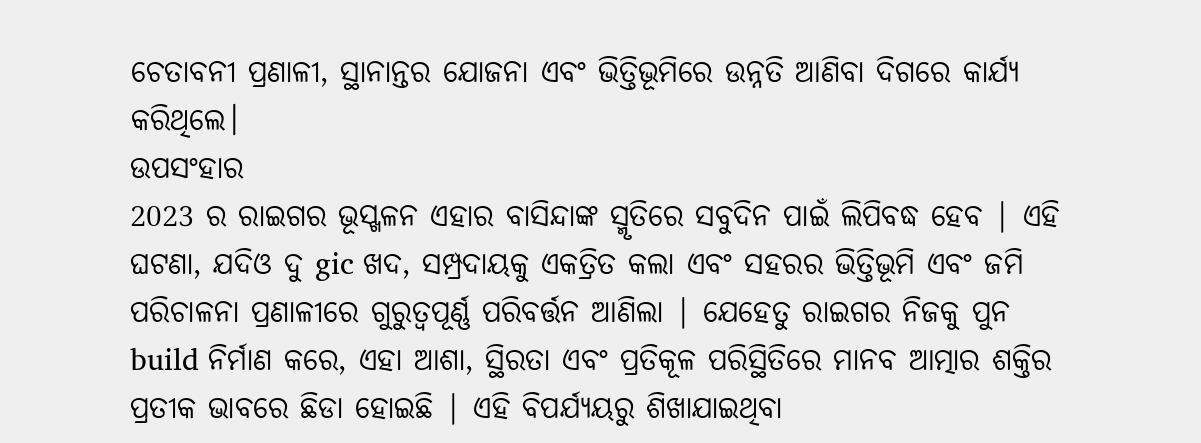ଚେତାବନୀ ପ୍ରଣାଳୀ, ସ୍ଥାନାନ୍ତର ଯୋଜନା ଏବଂ ଭିତ୍ତିଭୂମିରେ ଉନ୍ନତି ଆଣିବା ଦିଗରେ କାର୍ଯ୍ୟ କରିଥିଲେ।
ଉପସଂହାର
2023 ର ରାଇଗର ଭୂସ୍ଖଳନ ଏହାର ବାସିନ୍ଦାଙ୍କ ସ୍ମୃତିରେ ସବୁଦିନ ପାଇଁ ଲିପିବଦ୍ଧ ହେବ | ଏହି ଘଟଣା, ଯଦିଓ ଦୁ gic ଖଦ, ସମ୍ପ୍ରଦାୟକୁ ଏକତ୍ରିତ କଲା ଏବଂ ସହରର ଭିତ୍ତିଭୂମି ଏବଂ ଜମି ପରିଚାଳନା ପ୍ରଣାଳୀରେ ଗୁରୁତ୍ୱପୂର୍ଣ୍ଣ ପରିବର୍ତ୍ତନ ଆଣିଲା | ଯେହେତୁ ରାଇଗର ନିଜକୁ ପୁନ build ନିର୍ମାଣ କରେ, ଏହା ଆଶା, ସ୍ଥିରତା ଏବଂ ପ୍ରତିକୂଳ ପରିସ୍ଥିତିରେ ମାନବ ଆତ୍ମାର ଶକ୍ତିର ପ୍ରତୀକ ଭାବରେ ଛିଡା ହୋଇଛି | ଏହି ବିପର୍ଯ୍ୟୟରୁ ଶିଖାଯାଇଥିବା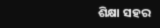ଶିକ୍ଷା ସହର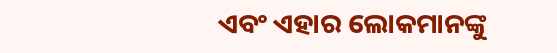ଏବଂ ଏହାର ଲୋକମାନଙ୍କୁ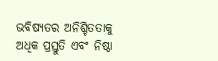ଭବିଷ୍ୟତର ଅନିଶ୍ଚିତତାକୁ ଅଧିକ ପ୍ରସ୍ତୁତି ଏବଂ ନିଷ୍ଠା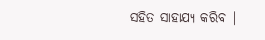ସହିତ ସାହାଯ୍ୟ କରିବ |